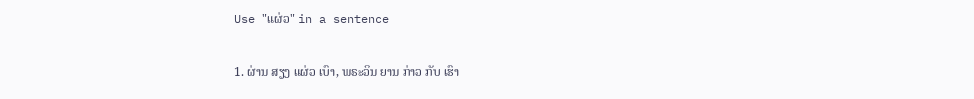Use "ແຜ່ວ" in a sentence

1. ຜ່ານ ສຽງ ແຜ່ວ ເບົາ, ພຣະວິນ ຍານ ກ່າວ ກັບ ເຮົາ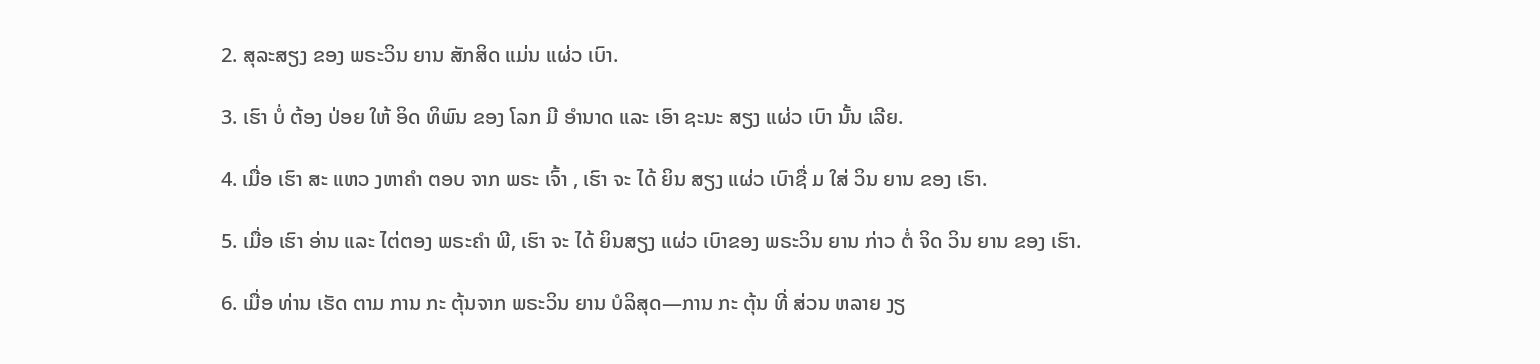2. ສຸລະສຽງ ຂອງ ພຣະວິນ ຍານ ສັກສິດ ແມ່ນ ແຜ່ວ ເບົາ.

3. ເຮົາ ບໍ່ ຕ້ອງ ປ່ອຍ ໃຫ້ ອິດ ທິພົນ ຂອງ ໂລກ ມີ ອໍານາດ ແລະ ເອົາ ຊະນະ ສຽງ ແຜ່ວ ເບົາ ນັ້ນ ເລີຍ.

4. ເມື່ອ ເຮົາ ສະ ແຫວ ງຫາຄໍາ ຕອບ ຈາກ ພຣະ ເຈົ້າ , ເຮົາ ຈະ ໄດ້ ຍິນ ສຽງ ແຜ່ວ ເບົາຊື່ ມ ໃສ່ ວິນ ຍານ ຂອງ ເຮົາ.

5. ເມື່ອ ເຮົາ ອ່ານ ແລະ ໄຕ່ຕອງ ພຣະຄໍາ ພີ, ເຮົາ ຈະ ໄດ້ ຍິນສຽງ ແຜ່ວ ເບົາຂອງ ພຣະວິນ ຍານ ກ່າວ ຕໍ່ ຈິດ ວິນ ຍານ ຂອງ ເຮົາ.

6. ເມື່ອ ທ່ານ ເຮັດ ຕາມ ການ ກະ ຕຸ້ນຈາກ ພຣະວິນ ຍານ ບໍລິສຸດ—ການ ກະ ຕຸ້ນ ທີ່ ສ່ວນ ຫລາຍ ງຽ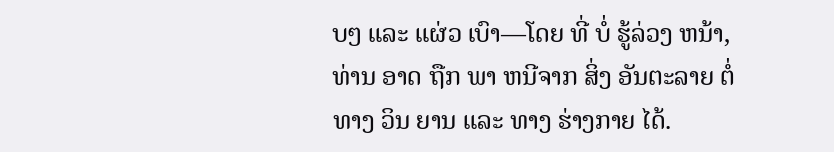ບໆ ແລະ ແຜ່ວ ເບົາ—ໂດຍ ທີ່ ບໍ່ ຮູ້ລ່ວງ ຫນ້າ, ທ່ານ ອາດ ຖືກ ພາ ຫນີຈາກ ສິ່ງ ອັນຕະລາຍ ຕໍ່ ທາງ ວິນ ຍານ ແລະ ທາງ ຮ່າງກາຍ ໄດ້.